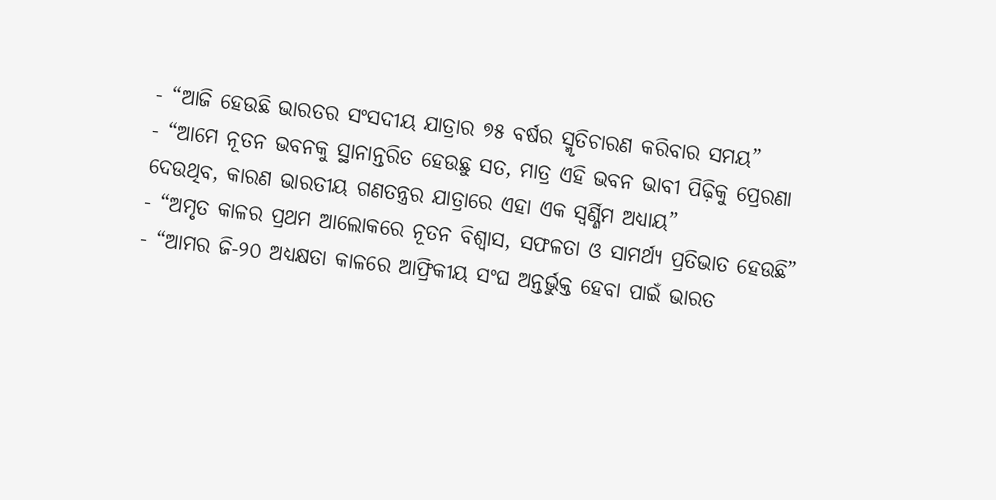- “ଆଜି ହେଉଛି ଭାରତର ସଂସଦୀୟ ଯାତ୍ରାର ୭୫ ବର୍ଷର ସ୍ମୃତିଚାରଣ କରିବାର ସମୟ”
- “ଆମେ ନୂତନ ଭବନକୁ ସ୍ଥାନାନ୍ତରିତ ହେଉଛୁ ସତ, ମାତ୍ର ଏହି ଭବନ ଭାବୀ ପିଢ଼ିକୁ ପ୍ରେରଣା ଦେଉଥିବ, କାରଣ ଭାରତୀୟ ଗଣତନ୍ତ୍ରର ଯାତ୍ରାରେ ଏହା ଏକ ସ୍ବର୍ଣ୍ଣିମ ଅଧ୍ୟାୟ”
- “ଅମୃତ କାଳର ପ୍ରଥମ ଆଲୋକରେ ନୂତନ ବିଶ୍ବାସ, ସଫଳତା ଓ ସାମର୍ଥ୍ୟ ପ୍ରତିଭାତ ହେଉଛି”
- “ଆମର ଜି-୨୦ ଅଧ୍ୟକ୍ଷତା କାଳରେ ଆଫ୍ରିକୀୟ ସଂଘ ଅନ୍ତର୍ଭୁକ୍ତ ହେବା ପାଇଁ ଭାରତ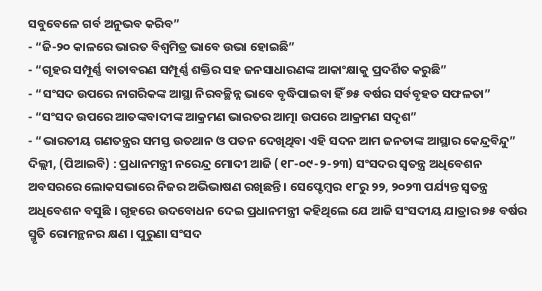ସବୁବେଳେ ଗର୍ବ ଅନୁଭବ କରିବ”
- “ଜି-୨୦ କାଳରେ ଭାରତ ବିଶ୍ବମିତ୍ର ଭାବେ ଉଭା ହୋଇଛି”
- “ଗୃହର ସମ୍ପୂର୍ଣ୍ଣ ବାତାବରଣ ସମ୍ପୂର୍ଣ୍ଣ ଶକ୍ତିର ସହ ଜନସାଧାରଣଙ୍କ ଆକାଂକ୍ଷାକୁ ପ୍ରଦର୍ଶିତ କରୁଛି”
- “ସଂସଦ ଉପରେ ନାଗରିକଙ୍କ ଆସ୍ଥା ନିରବଚ୍ଛିନ୍ନ ଭାବେ ବୃଦ୍ଧିପାଇବା ହିଁ ୭୫ ବର୍ଷର ସର୍ବବୃହତ ସଫଳତା”
- “ସଂସଦ ଉପରେ ଆତଙ୍କବାଦୀଙ୍କ ଆକ୍ରମଣ ଭାରତର ଆତ୍ମା ଉପରେ ଆକ୍ରମଣ ସଦୃଶ”
- “ଭାରତୀୟ ଗଣତନ୍ତ୍ରର ସମସ୍ତ ଉତଥାନ ଓ ପତନ ଦେଖିଥିବା ଏହି ସଦନ ଆମ ଜନତାଙ୍କ ଆସ୍ଥାର କେନ୍ଦ୍ରବିନ୍ଦୁ”
ଦିଲ୍ଲୀ, (ପିଆଇବି) : ପ୍ରଧାନମନ୍ତ୍ରୀ ନରେନ୍ଦ୍ର ମୋଦୀ ଆଜି (୧୮-୦୯-୨-୨୩) ସଂସଦର ସ୍ବତନ୍ତ୍ର ଅଧିବେଶନ ଅବସରରେ ଲୋକସଭାରେ ନିଜର ଅଭିଭାଷଣ ରଖିଛନ୍ତି। ସେପ୍ଟେମ୍ବର ୧୮ରୁ ୨୨, ୨୦୨୩ ପର୍ଯ୍ୟନ୍ତ ସ୍ବତନ୍ତ୍ର ଅଧିବେଶନ ବସୁଛି । ଗୃହରେ ଉଦବୋଧନ ଦେଇ ପ୍ରଧାନମନ୍ତ୍ରୀ କହିଥିଲେ ଯେ ଆଜି ସଂସଦୀୟ ଯାତ୍ରାର ୭୫ ବର୍ଷର ସ୍ମୃତି ରୋମନ୍ଥନର କ୍ଷଣ । ପୁରୁଣା ସଂସଦ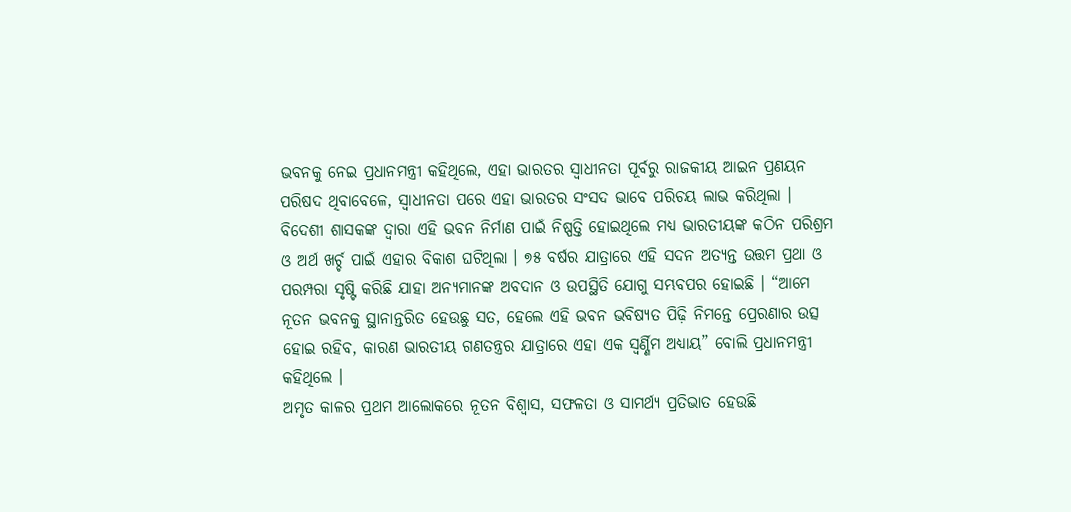ଭବନକୁ ନେଇ ପ୍ରଧାନମନ୍ତ୍ରୀ କହିଥିଲେ, ଏହା ଭାରତର ସ୍ବାଧୀନତା ପୂର୍ବରୁ ରାଜକୀୟ ଆଇନ ପ୍ରଣୟନ ପରିଷଦ ଥିବାବେଳେ, ସ୍ବାଧୀନତା ପରେ ଏହା ଭାରତର ସଂସଦ ଭାବେ ପରିଚୟ ଲାଭ କରିଥିଲା । ବିଦେଶୀ ଶାସକଙ୍କ ଦ୍ବାରା ଏହି ଭବନ ନିର୍ମାଣ ପାଇଁ ନିଷ୍ପତ୍ତି ହୋଇଥିଲେ ମଧ୍ୟ ଭାରତୀୟଙ୍କ କଠିନ ପରିଶ୍ରମ ଓ ଅର୍ଥ ଖର୍ଚ୍ଚ ପାଇଁ ଏହାର ବିକାଶ ଘଟିଥିଲା । ୭୫ ବର୍ଷର ଯାତ୍ରାରେ ଏହି ସଦନ ଅତ୍ୟନ୍ତ ଉତ୍ତମ ପ୍ରଥା ଓ ପରମ୍ପରା ସୃଷ୍ଟି କରିଛି ଯାହା ଅନ୍ୟମାନଙ୍କ ଅବଦାନ ଓ ଉପସ୍ଥିତି ଯୋଗୁ ସମ୍ଭବପର ହୋଇଛି । “ଆମେ ନୂତନ ଭବନକୁ ସ୍ଥାନାନ୍ତରିତ ହେଉଛୁ ସତ, ହେଲେ ଏହି ଭବନ ଭବିଷ୍ୟତ ପିଢ଼ି ନିମନ୍ତେ ପ୍ରେରଣାର ଉତ୍ସ ହୋଇ ରହିବ, କାରଣ ଭାରତୀୟ ଗଣତନ୍ତ୍ରର ଯାତ୍ରାରେ ଏହା ଏକ ସ୍ବର୍ଣ୍ଣିମ ଅଧ୍ୟାୟ” ବୋଲି ପ୍ରଧାନମନ୍ତ୍ରୀ କହିଥିଲେ ।
ଅମୃତ କାଳର ପ୍ରଥମ ଆଲୋକରେ ନୂତନ ବିଶ୍ବାସ, ସଫଳତା ଓ ସାମର୍ଥ୍ୟ ପ୍ରତିଭାତ ହେଉଛି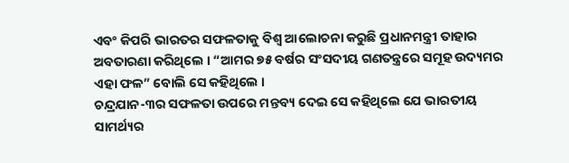ଏବଂ କିପରି ଭାରତର ସଫଳତାକୁ ବିଶ୍ବ ଆଲୋଚନା କରୁଛି ପ୍ରଧାନମନ୍ତ୍ରୀ ତାହାର ଅବତାରଣା କରିଥିଲେ । “ଆମର ୭୫ ବର୍ଷର ସଂସଦୀୟ ଗଣତନ୍ତ୍ରରେ ସମୂହ ଉଦ୍ୟମର ଏହା ଫଳ” ବୋଲି ସେ କହିଥିଲେ ।
ଚନ୍ଦ୍ରଯାନ-୩ର ସଫଳତା ଉପରେ ମନ୍ତବ୍ୟ ଦେଇ ସେ କହିଥିଲେ ଯେ ଭାରତୀୟ ସାମର୍ଥ୍ୟର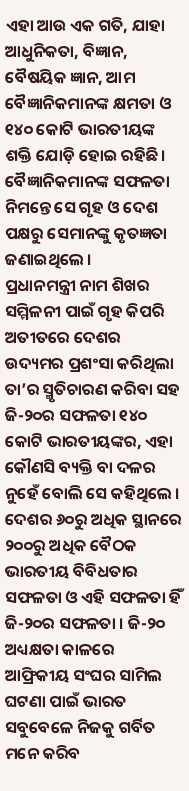ଏହା ଆଉ ଏକ ଗତି, ଯାହା ଆଧୁନିକତା, ବିଜ୍ଞାନ, ବୈଷୟିକ ଜ୍ଞାନ, ଆମ ବୈଜ୍ଞାନିକମାନଙ୍କ କ୍ଷମତା ଓ ୧୪୦ କୋଟି ଭାରତୀୟଙ୍କ ଶକ୍ତି ଯୋଡ଼ି ହୋଇ ରହିଛି। ବୈଜ୍ଞାନିକମାନଙ୍କ ସଫଳତା ନିମନ୍ତେ ସେ ଗୃହ ଓ ଦେଶ ପକ୍ଷରୁ ସେମାନଙ୍କୁ କୃତଜ୍ଞତା ଜଣାଇଥିଲେ ।
ପ୍ରଧାନମନ୍ତ୍ରୀ ନାମ ଶିଖର ସମ୍ମିଳନୀ ପାଇଁ ଗୃହ କିପରି ଅତୀତରେ ଦେଶର ଉଦ୍ୟମର ପ୍ରଶଂସା କରିଥିଲା ତା’ର ସ୍ମୃତିଚାରଣ କରିବା ସହ ଜି-୨୦ର ସଫଳତା ୧୪୦ କୋଟି ଭାରତୀୟଙ୍କର, ଏହା କୌଣସି ବ୍ୟକ୍ତି ବା ଦଳର ନୁହେଁ ବୋଲି ସେ କହିଥିଲେ । ଦେଶର ୬୦ରୁ ଅଧିକ ସ୍ଥାନରେ ୨୦୦ରୁ ଅଧିକ ବୈଠକ ଭାରତୀୟ ବିବିଧତାର ସଫଳତା ଓ ଏହି ସଫଳତା ହିଁ ଜି-୨୦ର ସଫଳତା । ଜି-୨୦ ଅଧ୍ୟକ୍ଷତା କାଳରେ ଆଫ୍ରିକୀୟ ସଂଘର ସାମିଲ ଘଟଣା ପାଇଁ ଭାରତ ସବୁବେଳେ ନିଜକୁ ଗର୍ବିତ ମନେ କରିବ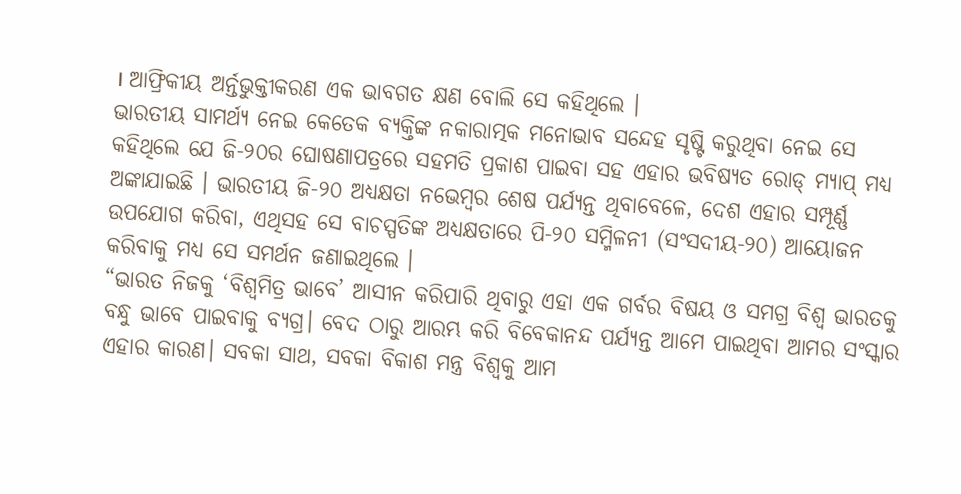। ଆଫ୍ରିକୀୟ ଅର୍ନ୍ତଭୁକ୍ତୀକରଣ ଏକ ଭାବଗତ କ୍ଷଣ ବୋଲି ସେ କହିଥିଲେ ।
ଭାରତୀୟ ସାମର୍ଥ୍ୟ ନେଇ କେତେକ ବ୍ୟକ୍ତିଙ୍କ ନକାରାତ୍ମକ ମନୋଭାବ ସନ୍ଦେହ ସୃଷ୍ଟି କରୁଥିବା ନେଇ ସେ କହିଥିଲେ ଯେ ଜି-୨୦ର ଘୋଷଣାପତ୍ରରେ ସହମତି ପ୍ରକାଶ ପାଇବା ସହ ଏହାର ଭବିଷ୍ୟତ ରୋଡ୍ ମ୍ୟାପ୍ ମଧ୍ୟ ଅଙ୍କାଯାଇଛି । ଭାରତୀୟ ଜି-୨୦ ଅଧ୍ୟକ୍ଷତା ନଭେମ୍ବର ଶେଷ ପର୍ଯ୍ୟନ୍ତ ଥିବାବେଳେ, ଦେଶ ଏହାର ସମ୍ପୂର୍ଣ୍ଣ ଉପଯୋଗ କରିବା, ଏଥିସହ ସେ ବାଚସ୍ପତିଙ୍କ ଅଧ୍ୟକ୍ଷତାରେ ପି-୨୦ ସମ୍ମିଳନୀ (ସଂସଦୀୟ-୨୦) ଆୟୋଜନ କରିବାକୁ ମଧ୍ୟ ସେ ସମର୍ଥନ ଜଣାଇଥିଲେ ।
“ଭାରତ ନିଜକୁ ‘ବିଶ୍ବମିତ୍ର ଭାବେ’ ଆସୀନ କରିପାରି ଥିବାରୁ ଏହା ଏକ ଗର୍ବର ବିଷୟ ଓ ସମଗ୍ର ବିଶ୍ବ ଭାରତକୁ ବନ୍ଧୁ ଭାବେ ପାଇବାକୁ ବ୍ୟଗ୍ର। ବେଦ ଠାରୁ ଆରମ୍ଭ କରି ବିବେକାନନ୍ଦ ପର୍ଯ୍ୟନ୍ତ ଆମେ ପାଇଥିବା ଆମର ସଂସ୍କାର ଏହାର କାରଣ। ସବକା ସାଥ, ସବକା ବିକାଶ ମନ୍ତ୍ର ବିଶ୍ବକୁ ଆମ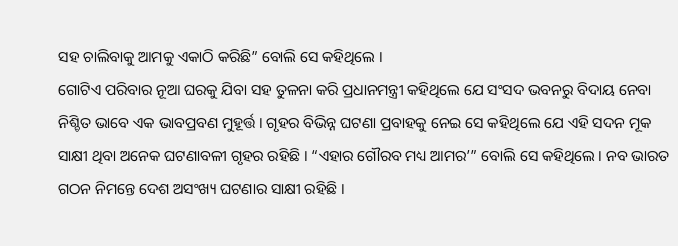ସହ ଚାଲିବାକୁ ଆମକୁ ଏକାଠି କରିଛି” ବୋଲି ସେ କହିଥିଲେ ।
ଗୋଟିଏ ପରିବାର ନୂଆ ଘରକୁ ଯିବା ସହ ତୁଳନା କରି ପ୍ରଧାନମନ୍ତ୍ରୀ କହିଥିଲେ ଯେ ସଂସଦ ଭବନରୁ ବିଦାୟ ନେବା ନିଶ୍ଚିତ ଭାବେ ଏକ ଭାବପ୍ରବଣ ମୁହୂର୍ତ୍ତ । ଗୃହର ବିଭିନ୍ନ ଘଟଣା ପ୍ରବାହକୁ ନେଇ ସେ କହିଥିଲେ ଯେ ଏହି ସଦନ ମୂକ ସାକ୍ଷୀ ଥିବା ଅନେକ ଘଟଣାବଳୀ ଗୃହର ରହିଛି । “ଏହାର ଗୌରବ ମଧ୍ୟ ଆମର’” ବୋଲି ସେ କହିଥିଲେ । ନବ ଭାରତ ଗଠନ ନିମନ୍ତେ ଦେଶ ଅସଂଖ୍ୟ ଘଟଣାର ସାକ୍ଷୀ ରହିଛି ।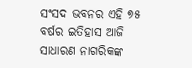ସଂସଦ ଭବନର ଏହି ୭୫ ବର୍ଷର ଇତିହାସ ଆଜି ସାଧାରଣ ନାଗରିକଙ୍କ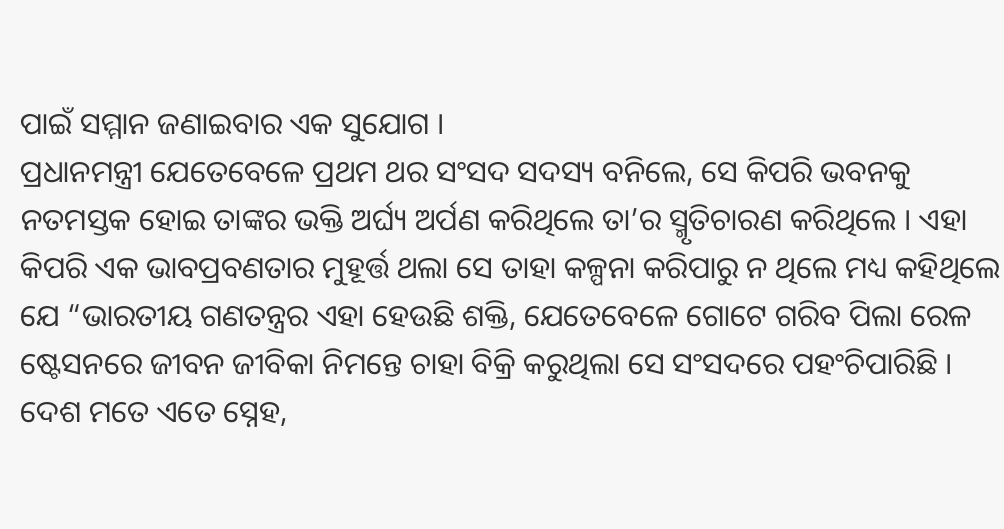ପାଇଁ ସମ୍ମାନ ଜଣାଇବାର ଏକ ସୁଯୋଗ ।
ପ୍ରଧାନମନ୍ତ୍ରୀ ଯେତେବେଳେ ପ୍ରଥମ ଥର ସଂସଦ ସଦସ୍ୟ ବନିଲେ, ସେ କିପରି ଭବନକୁ ନତମସ୍ତକ ହୋଇ ତାଙ୍କର ଭକ୍ତି ଅର୍ଘ୍ୟ ଅର୍ପଣ କରିଥିଲେ ତା’ର ସ୍ମୃତିଚାରଣ କରିଥିଲେ । ଏହା କିପରି ଏକ ଭାବପ୍ରବଣତାର ମୁହୂର୍ତ୍ତ ଥଲା ସେ ତାହା କଳ୍ପନା କରିପାରୁ ନ ଥିଲେ ମଧ୍ୟ କହିଥିଲେ ଯେ “ଭାରତୀୟ ଗଣତନ୍ତ୍ରର ଏହା ହେଉଛି ଶକ୍ତି, ଯେତେବେଳେ ଗୋଟେ ଗରିବ ପିଲା ରେଳ ଷ୍ଟେସନରେ ଜୀବନ ଜୀବିକା ନିମନ୍ତେ ଚାହା ବିକ୍ରି କରୁଥିଲା ସେ ସଂସଦରେ ପହଂଚିପାରିଛି । ଦେଶ ମତେ ଏତେ ସ୍ନେହ,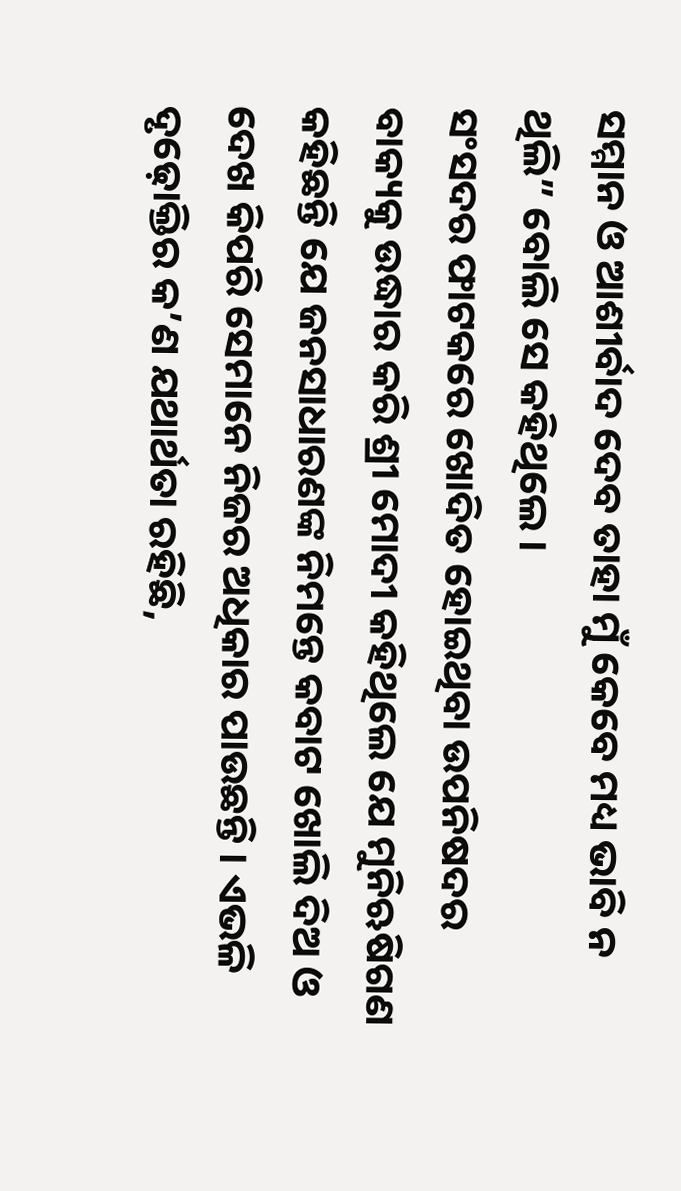ସମ୍ମାନ ଓ ଆଶୀର୍ବାଦ ଦେବ ତାହା ମୁଁ କେବେ ମଧ୍ୟ ଭାବି ନ ଥିଲି” ବୋଲି ସେ କହିଥିଲେ ।
ସଂସଦର ଫାଟକରେ ଖୋଦିତ ହୋଇଥିବା ଉପନିଷଦର ବାକ୍ୟକୁ ଉଦ୍ଧାର କରି ଶ୍ରୀ ମୋଦୀ କହିଥିଲେ ଯେ ମୁନିଋଷିଗଣ କହିଛନ୍ତି ଯେ ଜନସାଧାରଣଙ୍କ ନିମନ୍ତେ କବାଟ ଖୋଲି ଦିଅ ଓ ଦେଖ କିପରି ସେମାନେ ନିଜର ଅଧିକାର ପାଉଛନ୍ତି । ଏଭଳି ଦୃଢ଼ୋକ୍ତିର କ’ଣ ଯଥାର୍ଥତା ରହିଛି,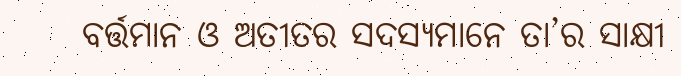ବର୍ତ୍ତମାନ ଓ ଅତୀତର ସଦସ୍ୟମାନେ ତା’ର ସାକ୍ଷୀ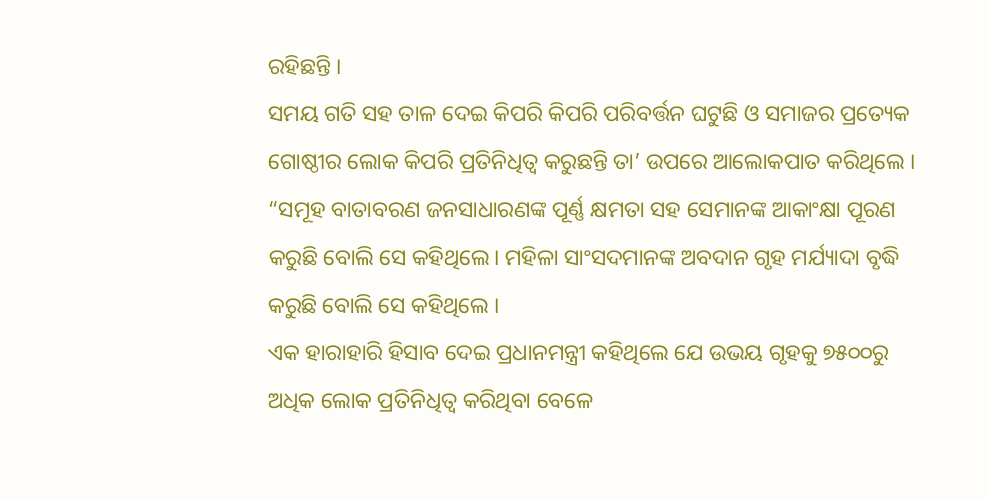ରହିଛନ୍ତି ।
ସମୟ ଗତି ସହ ତାଳ ଦେଇ କିପରି କିପରି ପରିବର୍ତ୍ତନ ଘଟୁଛି ଓ ସମାଜର ପ୍ରତ୍ୟେକ ଗୋଷ୍ଠୀର ଲୋକ କିପରି ପ୍ରତିନିଧିତ୍ବ କରୁଛନ୍ତି ତା’ ଉପରେ ଆଲୋକପାତ କରିଥିଲେ । “ସମୂହ ବାତାବରଣ ଜନସାଧାରଣଙ୍କ ପୂର୍ଣ୍ଣ କ୍ଷମତା ସହ ସେମାନଙ୍କ ଆକାଂକ୍ଷା ପୂରଣ କରୁଛି ବୋଲି ସେ କହିଥିଲେ। ମହିଳା ସାଂସଦମାନଙ୍କ ଅବଦାନ ଗୃହ ମର୍ଯ୍ୟାଦା ବୃଦ୍ଧି କରୁଛି ବୋଲି ସେ କହିଥିଲେ ।
ଏକ ହାରାହାରି ହିସାବ ଦେଇ ପ୍ରଧାନମନ୍ତ୍ରୀ କହିଥିଲେ ଯେ ଉଭୟ ଗୃହକୁ ୭୫୦୦ରୁ ଅଧିକ ଲୋକ ପ୍ରତିନିଧିତ୍ବ କରିଥିବା ବେଳେ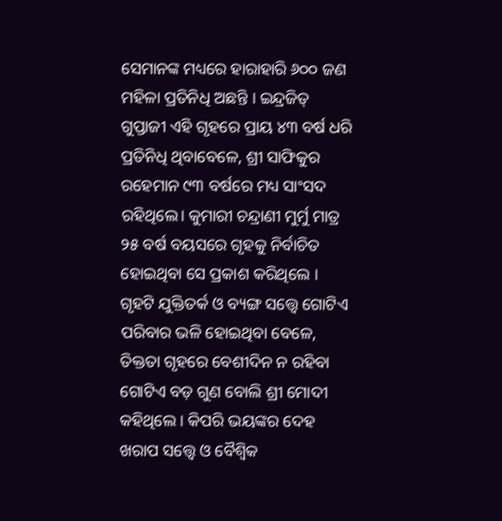ସେମାନଙ୍କ ମଧ୍ୟରେ ହାରାହାରି ୬୦୦ ଜଣ ମହିଳା ପ୍ରତିନିଧି ଅଛନ୍ତି । ଇନ୍ଦ୍ରଜିତ୍ ଗୁପ୍ତାଜୀ ଏହି ଗୃହରେ ପ୍ରାୟ ୪୩ ବର୍ଷ ଧରି ପ୍ରତିନିଧି ଥିବାବେଳେ, ଶ୍ରୀ ସାଫିକୁର ରହେମାନ ୯୩ ବର୍ଷରେ ମଧ୍ୟ ସାଂସଦ ରହିଥିଲେ। କୁମାରୀ ଚନ୍ଦ୍ରାଣୀ ମୁର୍ମୁ ମାତ୍ର ୨୫ ବର୍ଷ ବୟସରେ ଗୃହକୁ ନିର୍ବାଚିତ ହୋଇଥିବା ସେ ପ୍ରକାଶ କରିଥିଲେ ।
ଗୃହଟି ଯୁକ୍ତିତର୍କ ଓ ବ୍ୟଙ୍ଗ ସତ୍ତ୍ବେ ଗୋଟିଏ ପରିବାର ଭଳି ହୋଇଥିବା ବେଳେ, ତିକ୍ତତା ଗୃହରେ ବେଶୀଦିନ ନ ରହିବା ଗୋଟିଏ ବଡ଼ ଗୁଣ ବୋଲି ଶ୍ରୀ ମୋଦୀ କହିଥିଲେ । କିପରି ଭୟଙ୍କର ଦେହ ଖରାପ ସତ୍ତ୍ବେ ଓ ବୈଶ୍ବିକ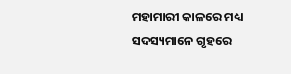ମହାମାରୀ କାଳରେ ମଧ୍ୟ ସଦସ୍ୟମାନେ ଗୃହରେ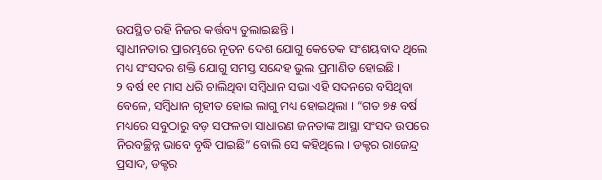ଉପସ୍ଥିତ ରହି ନିଜର କର୍ତ୍ତବ୍ୟ ତୁଲାଇଛନ୍ତି ।
ସ୍ବାଧୀନତାର ପ୍ରାରମ୍ଭରେ ନୂତନ ଦେଶ ଯୋଗୁ କେତେକ ସଂଶୟବାଦ ଥିଲେ ମଧ୍ୟ ସଂସଦର ଶକ୍ତି ଯୋଗୁ ସମସ୍ତ ସନ୍ଦେହ ଭୁଲ ପ୍ରମାଣିତ ହୋଇଛି ।
୨ ବର୍ଷ ୧୧ ମାସ ଧରି ଚାଲିଥିବା ସମ୍ବିଧାନ ସଭା ଏହି ସଦନରେ ବସିଥିବା ବେଳେ, ସମ୍ବିଧାନ ଗୃହୀତ ହୋଇ ଲାଗୁ ମଧ୍ୟ ହୋଇଥିଲା । “ଗତ ୭୫ ବର୍ଷ ମଧ୍ୟରେ ସବୁଠାରୁ ବଡ଼ ସଫଳତା ସାଧାରଣ ଜନତାଙ୍କ ଆସ୍ଥା ସଂସଦ ଉପରେ ନିରବଚ୍ଛିନ୍ନ ଭାବେ ବୃଦ୍ଧି ପାଇଛି” ବୋଲି ସେ କହିଥିଲେ । ଡକ୍ଟର ରାଜେନ୍ଦ୍ର ପ୍ରସାଦ, ଡକ୍ଟର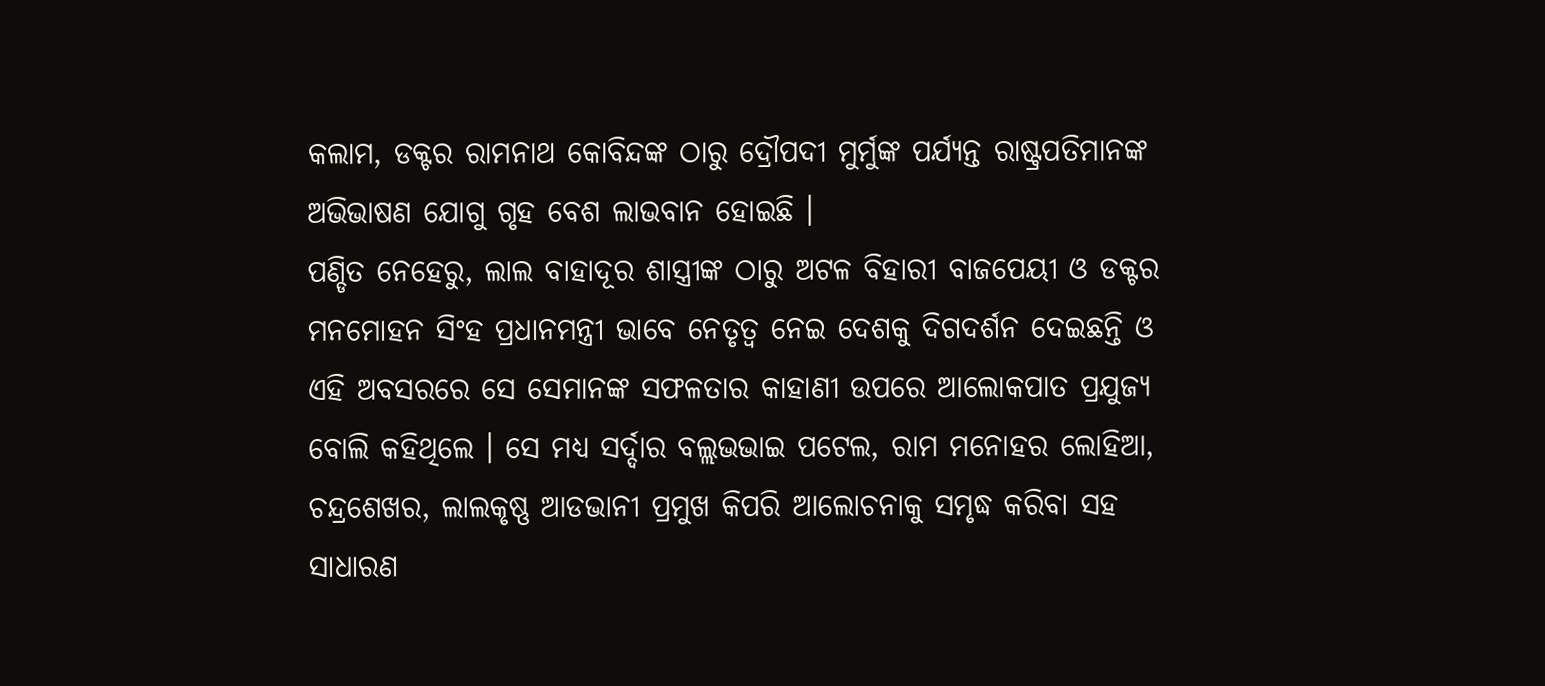କଲାମ, ଡକ୍ଟର ରାମନାଥ କୋବିନ୍ଦଙ୍କ ଠାରୁ ଦ୍ରୌପଦୀ ମୁର୍ମୁଙ୍କ ପର୍ଯ୍ୟନ୍ତ ରାଷ୍ଟ୍ରପତିମାନଙ୍କ ଅଭିଭାଷଣ ଯୋଗୁ ଗୃହ ବେଶ ଲାଭବାନ ହୋଇଛି ।
ପଣ୍ଡିତ ନେହେରୁ, ଲାଲ ବାହାଦୂର ଶାସ୍ତ୍ରୀଙ୍କ ଠାରୁ ଅଟଳ ବିହାରୀ ବାଜପେୟୀ ଓ ଡକ୍ଟର ମନମୋହନ ସିଂହ ପ୍ରଧାନମନ୍ତ୍ରୀ ଭାବେ ନେତୃତ୍ବ ନେଇ ଦେଶକୁ ଦିଗଦର୍ଶନ ଦେଇଛନ୍ତି ଓ ଏହି ଅବସରରେ ସେ ସେମାନଙ୍କ ସଫଳତାର କାହାଣୀ ଉପରେ ଆଲୋକପାତ ପ୍ରଯୁଜ୍ୟ ବୋଲି କହିଥିଲେ । ସେ ମଧ୍ୟ ସର୍ଦ୍ଦାର ବଲ୍ଲଭଭାଇ ପଟେଲ, ରାମ ମନୋହର ଲୋହିଆ, ଚନ୍ଦ୍ରଶେଖର, ଲାଲକୃଷ୍ଣ ଆଡଭାନୀ ପ୍ରମୁଖ କିପରି ଆଲୋଚନାକୁ ସମୃଦ୍ଧ କରିବା ସହ ସାଧାରଣ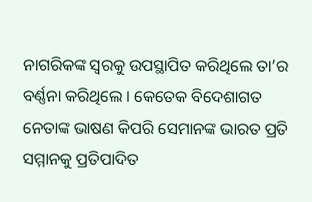ନାଗରିକଙ୍କ ସ୍ବରକୁ ଉପସ୍ଥାପିତ କରିଥିଲେ ତା’ର ବର୍ଣ୍ଣନା କରିଥିଲେ । କେତେକ ବିଦେଶାଗତ ନେତାଙ୍କ ଭାଷଣ କିପରି ସେମାନଙ୍କ ଭାରତ ପ୍ରତି ସମ୍ମାନକୁ ପ୍ରତିପାଦିତ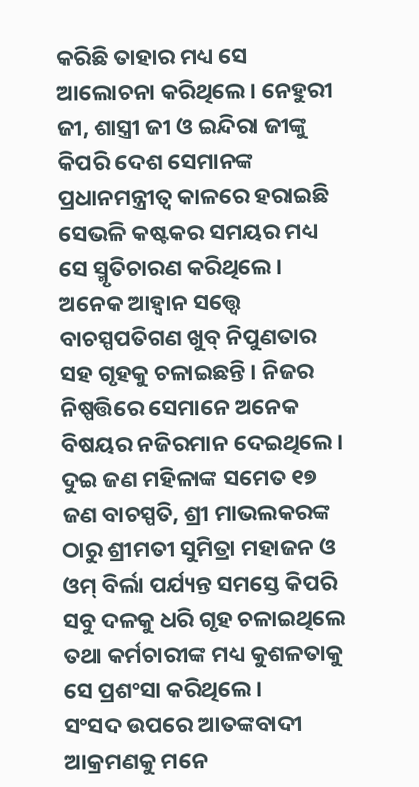କରିଛି ତାହାର ମଧ୍ୟ ସେ ଆଲୋଚନା କରିଥିଲେ । ନେହୁରୀ ଜୀ, ଶାସ୍ତ୍ରୀ ଜୀ ଓ ଇନ୍ଦିରା ଜୀଙ୍କୁ କିପରି ଦେଶ ସେମାନଙ୍କ ପ୍ରଧାନମନ୍ତ୍ରୀତ୍ବ କାଳରେ ହରାଇଛି ସେଭଳି କଷ୍ଟକର ସମୟର ମଧ୍ୟ ସେ ସ୍ମୃତିଚାରଣ କରିଥିଲେ ।
ଅନେକ ଆହ୍ବାନ ସତ୍ତ୍ବେ ବାଚସ୍ପପତିଗଣ ଖୁବ୍ ନିପୁଣତାର ସହ ଗୃହକୁ ଚଳାଇଛନ୍ତି । ନିଜର ନିଷ୍ପତ୍ତିରେ ସେମାନେ ଅନେକ ବିଷୟର ନଜିରମାନ ଦେଇଥିଲେ । ଦୁଇ ଜଣ ମହିଳାଙ୍କ ସମେତ ୧୭ ଜଣ ବାଚସ୍ପତି, ଶ୍ରୀ ମାଭଲକରଙ୍କ ଠାରୁ ଶ୍ରୀମତୀ ସୁମିତ୍ରା ମହାଜନ ଓ ଓମ୍ ବିର୍ଲା ପର୍ଯ୍ୟନ୍ତ ସମସ୍ତେ କିପରି ସବୁ ଦଳକୁ ଧରି ଗୃହ ଚଳାଇଥିଲେ ତଥା କର୍ମଚାରୀଙ୍କ ମଧ୍ୟ କୁଶଳତାକୁ ସେ ପ୍ରଶଂସା କରିଥିଲେ ।
ସଂସଦ ଉପରେ ଆତଙ୍କବାଦୀ ଆକ୍ରମଣକୁ ମନେ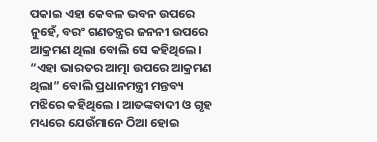ପକାଇ ଏହା କେବଳ ଭବନ ଉପରେ ନୁହେଁ, ବରଂ ଗଣତନ୍ତ୍ରର ଜନନୀ ଉପରେ ଆକ୍ରମଣ ଥିଲା ବୋଲି ସେ କହିଥିଲେ। “ଏହା ଭାରତର ଆତ୍ମା ଉପରେ ଆକ୍ରମଣ ଥିଲା” ବୋଲି ପ୍ରଧାନମନ୍ତ୍ରୀ ମନ୍ତବ୍ୟ ମଝିରେ କହିଥିଲେ । ଆତଙ୍କବାଦୀ ଓ ଗୃହ ମଧ୍ୟରେ ଯେଉଁମାନେ ଠିଆ ହୋଇ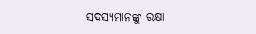ସଦସ୍ୟମାନଙ୍କୁ ରକ୍ଷା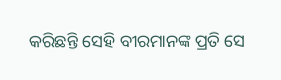କରିଛନ୍ତି ସେହି ବୀରମାନଙ୍କ ପ୍ରତି ସେ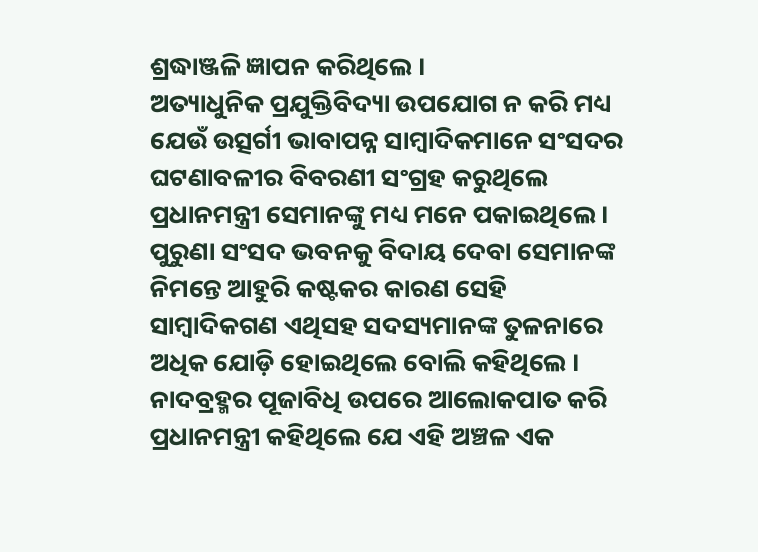ଶ୍ରଦ୍ଧାଞ୍ଜଳି ଜ୍ଞାପନ କରିଥିଲେ ।
ଅତ୍ୟାଧୁନିକ ପ୍ରଯୁକ୍ତିବିଦ୍ୟା ଉପଯୋଗ ନ କରି ମଧ୍ୟ ଯେଉଁ ଉତ୍ସର୍ଗୀ ଭାବାପନ୍ନ ସାମ୍ବାଦିକମାନେ ସଂସଦର ଘଟଣାବଳୀର ବିବରଣୀ ସଂଗ୍ରହ କରୁଥିଲେ ପ୍ରଧାନମନ୍ତ୍ରୀ ସେମାନଙ୍କୁ ମଧ୍ୟ ମନେ ପକାଇଥିଲେ । ପୁରୁଣା ସଂସଦ ଭବନକୁ ବିଦାୟ ଦେବା ସେମାନଙ୍କ ନିମନ୍ତେ ଆହୁରି କଷ୍ଟକର କାରଣ ସେହି ସାମ୍ବାଦିକଗଣ ଏଥିସହ ସଦସ୍ୟମାନଙ୍କ ତୁଳନାରେ ଅଧିକ ଯୋଡ଼ି ହୋଇଥିଲେ ବୋଲି କହିଥିଲେ ।
ନାଦବ୍ରହ୍ମର ପୂଜାବିଧି ଉପରେ ଆଲୋକପାତ କରି ପ୍ରଧାନମନ୍ତ୍ରୀ କହିଥିଲେ ଯେ ଏହି ଅଞ୍ଚଳ ଏକ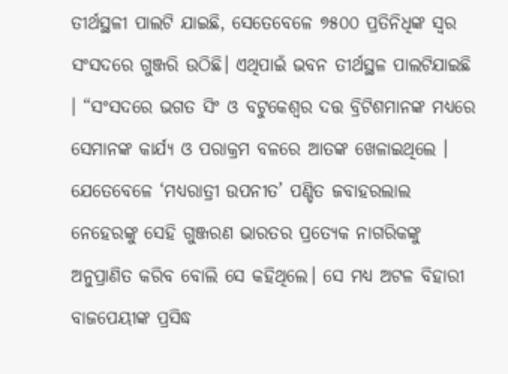ତୀର୍ଥସ୍ଥଳୀ ପାଲଟି ଯାଇଛି, ସେତେବେଳେ ୭୫୦୦ ପ୍ରତିନିଧିଙ୍କ ସ୍ବର ସଂସଦରେ ଗୁଞ୍ଜରି ଉଠିଛି। ଏଥିପାଇଁ ଭବନ ତୀର୍ଥସ୍ଥଳ ପାଲଟିଯାଇଛି । “ସଂସଦରେ ଭଗତ ସିଂ ଓ ବଟୁକେଶ୍ବର ଦତ୍ତ ବ୍ରିଟିଶମାନଙ୍କ ମଧ୍ୟରେ ସେମାନଙ୍କ କାର୍ଯ୍ୟ ଓ ପରାକ୍ରମ ବଳରେ ଆତଙ୍କ ଖେଳାଇଥିଲେ । ଯେତେବେଳେ ‘ମଧ୍ୟରାତ୍ରୀ ଉପନୀତ’ ପଣ୍ଡିତ ଜବାହରଲାଲ ନେହେରଙ୍କୁ ସେହି ଗୁଞ୍ଜରଣ ଭାରତର ପ୍ରତ୍ୟେକ ନାଗରିକଙ୍କୁ ଅନୁପ୍ରାଣିତ କରିବ ବୋଲି ସେ କହିଥିଲେ। ସେ ମଧ୍ୟ ଅଟଳ ବିହାରୀ ବାଜପେୟୀଙ୍କ ପ୍ରସିଦ୍ଧ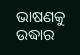ଭାଷଣକୁ ଉଦ୍ଧାର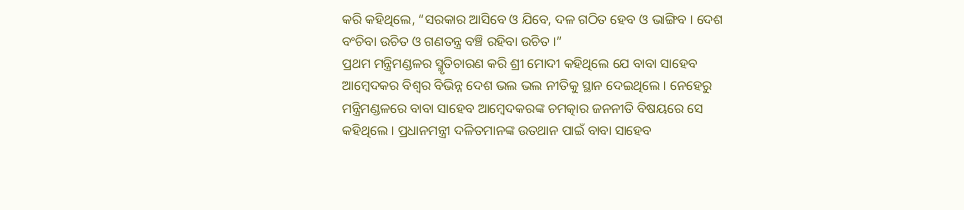କରି କହିଥିଲେ, “ସରକାର ଆସିବେ ଓ ଯିବେ, ଦଳ ଗଠିତ ହେବ ଓ ଭାଙ୍ଗିବ । ଦେଶ ବଂଚିବା ଉଚିତ ଓ ଗଣତନ୍ତ୍ର ବଞ୍ଚି ରହିବା ଉଚିତ ।”
ପ୍ରଥମ ମନ୍ତ୍ରିମଣ୍ଡଳର ସ୍ମୃତିଚାରଣ କରି ଶ୍ରୀ ମୋଦୀ କହିଥିଲେ ଯେ ବାବା ସାହେବ ଆମ୍ବେଦକର ବିଶ୍ବର ବିଭିନ୍ନ ଦେଶ ଭଲ ଭଲ ନୀତିକୁ ସ୍ଥାନ ଦେଇଥିଲେ । ନେହେରୁ ମନ୍ତ୍ରିମଣ୍ଡଳରେ ବାବା ସାହେବ ଆମ୍ବେଦକରଙ୍କ ଚମତ୍କାର ଜନନୀତି ବିଷୟରେ ସେ କହିଥିଲେ । ପ୍ରଧାନମନ୍ତ୍ରୀ ଦଳିତମାନଙ୍କ ଉତଥାନ ପାଇଁ ବାବା ସାହେବ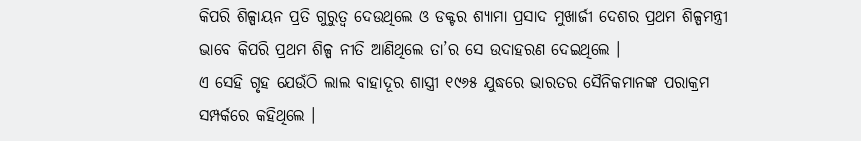କିପରି ଶିଳ୍ପାୟନ ପ୍ରତି ଗୁରୁତ୍ବ ଦେଉଥିଲେ ଓ ଡକ୍ଟର ଶ୍ୟାମା ପ୍ରସାଦ ମୁଖାର୍ଜୀ ଦେଶର ପ୍ରଥମ ଶିଳ୍ପମନ୍ତ୍ରୀ ଭାବେ କିପରି ପ୍ରଥମ ଶିଳ୍ପ ନୀତି ଆଣିଥିଲେ ତା’ର ସେ ଉଦାହରଣ ଦେଇଥିଲେ ।
ଏ ସେହି ଗୃହ ଯେଉଁଠି ଲାଲ ବାହାଦୂର ଶାସ୍ତ୍ରୀ ୧୯୬୫ ଯୁଦ୍ଧରେ ଭାରତର ସୈନିକମାନଙ୍କ ପରାକ୍ରମ ସମ୍ପର୍କରେ କହିଥିଲେ ।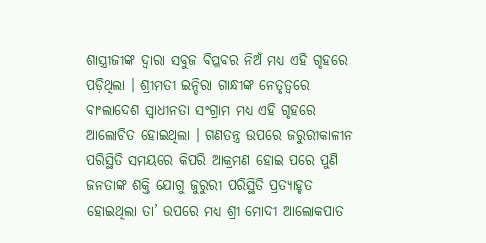ଶାସ୍ତ୍ରୀଜୀଙ୍କ ଦ୍ବାରା ସବୁଜ ବିପ୍ଳବର ନିଅଁ ମଧ୍ୟ ଏହି ଗୃହରେ ପଡ଼ିଥିଲା । ଶ୍ରୀମତୀ ଇନ୍ଦିରା ଗାନ୍ଧୀଙ୍କ ନେତୃତ୍ବରେ ବାଂଲାଦେଶ ସ୍ବାଧୀନତା ସଂଗ୍ରାମ ମଧ୍ୟ ଏହି ଗୃହରେ ଆଲୋଚିତ ହୋଇଥିଲା । ଗଣତନ୍ତ୍ର ଉପରେ ଜରୁରୀକାଳୀନ ପରିସ୍ଥିତି ସମୟରେ କିପରି ଆକ୍ରମଣ ହୋଇ ପରେ ପୁଣି ଜନତାଙ୍କ ଶକ୍ତି ଯୋଗୁ ଜୁରୁରୀ ପରିସ୍ଥିତି ପ୍ରତ୍ୟାହୃତ ହୋଇଥିଲା ତା’ ଉପରେ ମଧ୍ୟ ଶ୍ରୀ ମୋଦୀ ଆଲୋକପାତ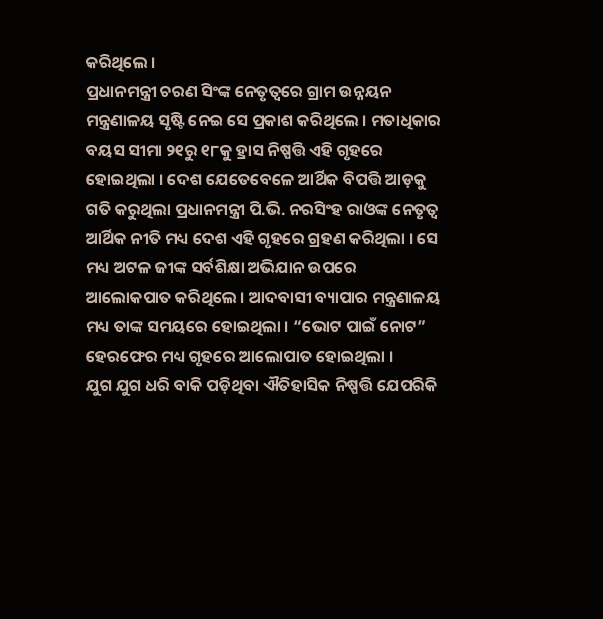କରିଥିଲେ ।
ପ୍ରଧାନମନ୍ତ୍ରୀ ଚରଣ ସିଂଙ୍କ ନେତୃତ୍ବରେ ଗ୍ରାମ ଉନ୍ନୟନ ମନ୍ତ୍ରଣାଳୟ ସୃଷ୍ଟି ନେଇ ସେ ପ୍ରକାଶ କରିଥିଲେ । ମତାଧିକାର ବୟସ ସୀମା ୨୧ରୁ ୧୮କୁ ହ୍ରାସ ନିଷ୍ପତ୍ତି ଏହି ଗୃହରେ ହୋଇଥିଲା । ଦେଶ ଯେତେବେଳେ ଆର୍ଥିକ ବିପତ୍ତି ଆଡ଼କୁ ଗତି କରୁଥିଲା ପ୍ରଧାନମନ୍ତ୍ରୀ ପି.ଭି. ନରସିଂହ ରାଓଙ୍କ ନେତୃତ୍ବ ଆର୍ଥିକ ନୀତି ମଧ୍ୟ ଦେଶ ଏହି ଗୃହରେ ଗ୍ରହଣ କରିଥିଲା । ସେ ମଧ୍ୟ ଅଟଳ ଜୀଙ୍କ ସର୍ବଶିକ୍ଷା ଅଭିଯାନ ଉପରେ ଆଲୋକପାତ କରିଥିଲେ । ଆଦବାସୀ ବ୍ୟାପାର ମନ୍ତ୍ରଣାଳୟ ମଧ୍ୟ ତାଙ୍କ ସମୟରେ ହୋଇଥିଲା । “ଭୋଟ ପାଇଁ ନୋଟ” ହେରଫେର ମଧ୍ୟ ଗୃହରେ ଆଲୋପାତ ହୋଇଥିଲା ।
ଯୁଗ ଯୁଗ ଧରି ବାକି ପଡ଼ିଥିବା ଐତିହାସିକ ନିଷ୍ପତ୍ତି ଯେପରିକି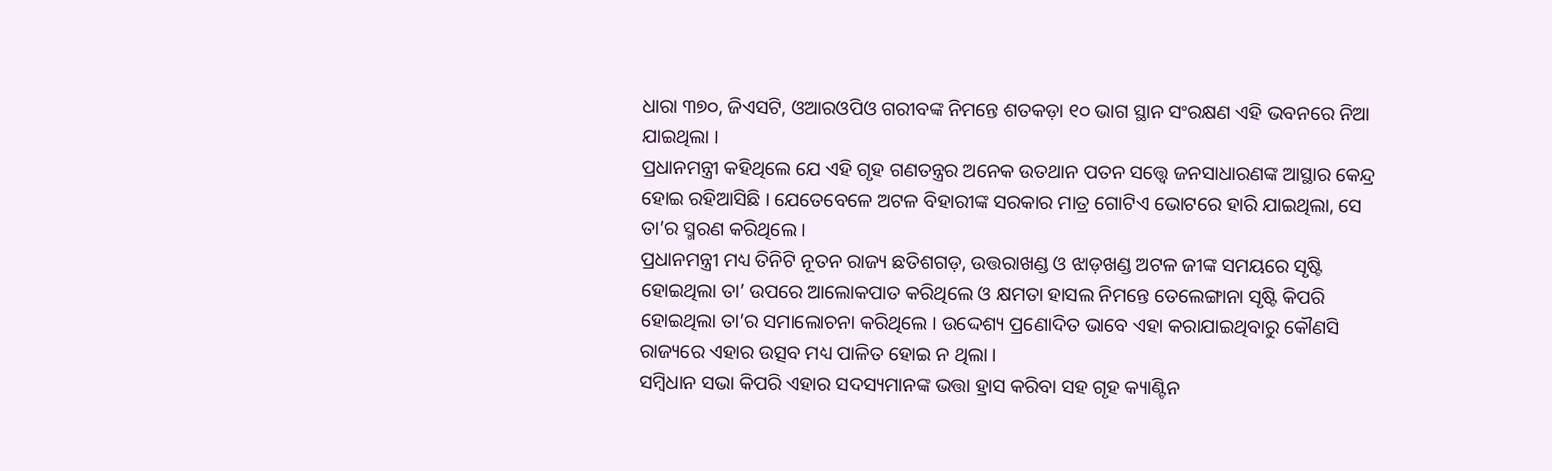ଧାରା ୩୭୦, ଜିଏସଟି, ଓଆରଓପିଓ ଗରୀବଙ୍କ ନିମନ୍ତେ ଶତକଡ଼ା ୧୦ ଭାଗ ସ୍ଥାନ ସଂରକ୍ଷଣ ଏହି ଭବନରେ ନିଆ ଯାଇଥିଲା ।
ପ୍ରଧାନମନ୍ତ୍ରୀ କହିଥିଲେ ଯେ ଏହି ଗୃହ ଗଣତନ୍ତ୍ରର ଅନେକ ଉତଥାନ ପତନ ସତ୍ତ୍ବେ ଜନସାଧାରଣଙ୍କ ଆସ୍ଥାର କେନ୍ଦ୍ର ହୋଇ ରହିଆସିଛି । ଯେତେବେଳେ ଅଟଳ ବିହାରୀଙ୍କ ସରକାର ମାତ୍ର ଗୋଟିଏ ଭୋଟରେ ହାରି ଯାଇଥିଲା, ସେ ତା’ର ସ୍ମରଣ କରିଥିଲେ ।
ପ୍ରଧାନମନ୍ତ୍ରୀ ମଧ୍ୟ ତିନିଟି ନୂତନ ରାଜ୍ୟ ଛତିଶଗଡ଼, ଉତ୍ତରାଖଣ୍ଡ ଓ ଝାଡ଼ଖଣ୍ଡ ଅଟଳ ଜୀଙ୍କ ସମୟରେ ସୃଷ୍ଟି ହୋଇଥିଲା ତା’ ଉପରେ ଆଲୋକପାତ କରିଥିଲେ ଓ କ୍ଷମତା ହାସଲ ନିମନ୍ତେ ତେଲେଙ୍ଗାନା ସୃଷ୍ଟି କିପରି ହୋଇଥିଲା ତା’ର ସମାଲୋଚନା କରିଥିଲେ । ଉଦ୍ଦେଶ୍ୟ ପ୍ରଣୋଦିତ ଭାବେ ଏହା କରାଯାଇଥିବାରୁ କୌଣସି ରାଜ୍ୟରେ ଏହାର ଉତ୍ସବ ମଧ୍ୟ ପାଳିତ ହୋଇ ନ ଥିଲା ।
ସମ୍ବିଧାନ ସଭା କିପରି ଏହାର ସଦସ୍ୟମାନଙ୍କ ଭତ୍ତା ହ୍ରାସ କରିବା ସହ ଗୃହ କ୍ୟାଣ୍ଟିନ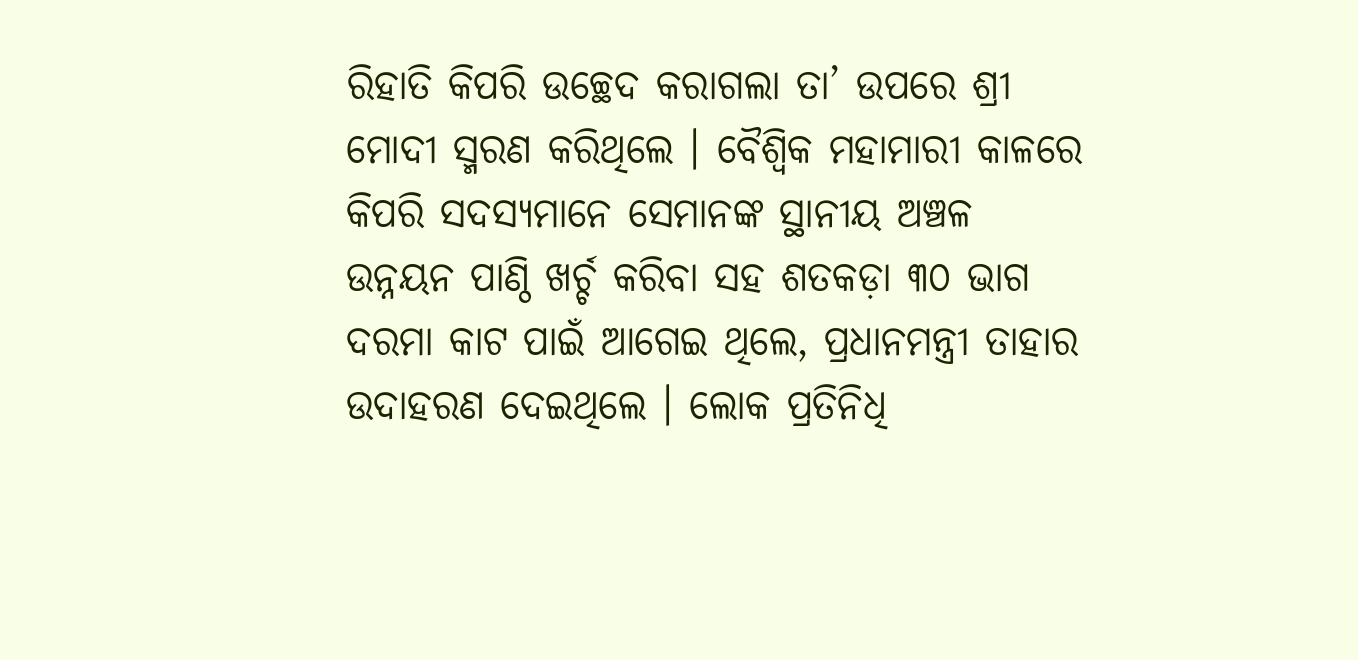ରିହାତି କିପରି ଉଚ୍ଛେଦ କରାଗଲା ତା’ ଉପରେ ଶ୍ରୀ ମୋଦୀ ସ୍ମରଣ କରିଥିଲେ । ବୈଶ୍ବିକ ମହାମାରୀ କାଳରେ କିପରି ସଦସ୍ୟମାନେ ସେମାନଙ୍କ ସ୍ଥାନୀୟ ଅଞ୍ଚଳ ଉନ୍ନୟନ ପାଣ୍ଠି ଖର୍ଚ୍ଚ କରିବା ସହ ଶତକଡ଼ା ୩୦ ଭାଗ ଦରମା କାଟ ପାଇଁ ଆଗେଇ ଥିଲେ, ପ୍ରଧାନମନ୍ତ୍ରୀ ତାହାର ଉଦାହରଣ ଦେଇଥିଲେ । ଲୋକ ପ୍ରତିନିଧି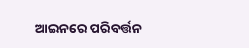ଆଇନରେ ପରିବର୍ତ୍ତନ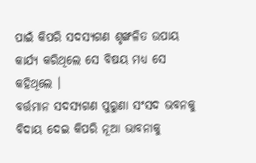ପାଇଁ କିପରି ସଦସ୍ୟଗଣ ଶୃଙ୍ଖଳିତ ଉପାୟ କାର୍ଯ୍ୟ କରିଥିଲେ ସେ ବିଷୟ ମଧ୍ୟ ସେ କହିଥିଲେ ।
ବର୍ତ୍ତମାନ ସଦସ୍ୟଗଣ ପୁରୁଣା ସଂସଦ ଭବନକୁ ବିଦାୟ ଦେଇ କିପରି ନୂଆ ଭାବନାକୁ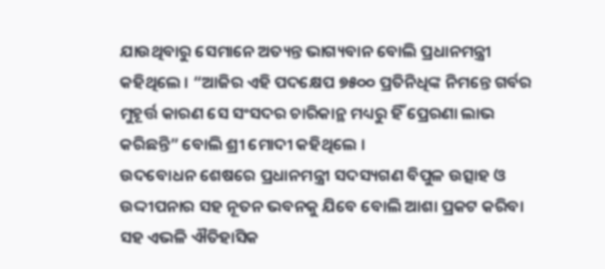ଯାଉଥିବାରୁ ସେମାନେ ଅତ୍ୟନ୍ତ ଭାଗ୍ୟବାନ ବୋଲି ପ୍ରଧାନମନ୍ତ୍ରୀ କହିଥିଲେ । “ଆଜିର ଏହି ପଦକ୍ଷେପ ୭୫୦୦ ପ୍ରତିନିଧିଙ୍କ ନିମନ୍ତେ ଗର୍ବର ମୁହୂର୍ତ୍ତ କାରଣ ସେ ସଂସଦର ଚାରିକାନ୍ଥ ମଧ୍ୟରୁ ହିଁ ପ୍ରେରଣା ଲାଭ କରିଛନ୍ତି” ବୋଲି ଶ୍ରୀ ମୋଦୀ କହିଥିଲେ ।
ଉଦବୋଧନ ଶେଷରେ ପ୍ରଧାନମନ୍ତ୍ରୀ ସଦସ୍ୟଗଣ ବିପୁଳ ଉତ୍ସାହ ଓ ଉଦ୍ଦୀପନାର ସହ ନୂତନ ଭବନକୁ ଯିବେ ବୋଲି ଆଶା ପ୍ରକଟ କରିବା ସହ ଏଭଳି ଐତିହାସିକ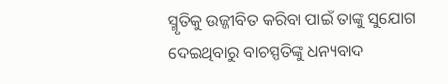ସ୍ମୃତିକୁ ଉଜ୍ଜୀବିତ କରିବା ପାଇଁ ତାଙ୍କୁ ସୁଯୋଗ ଦେଇଥିବାରୁ ବାଚସ୍ପତିଙ୍କୁ ଧନ୍ୟବାଦ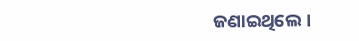ଜଣାଇଥିଲେ ।